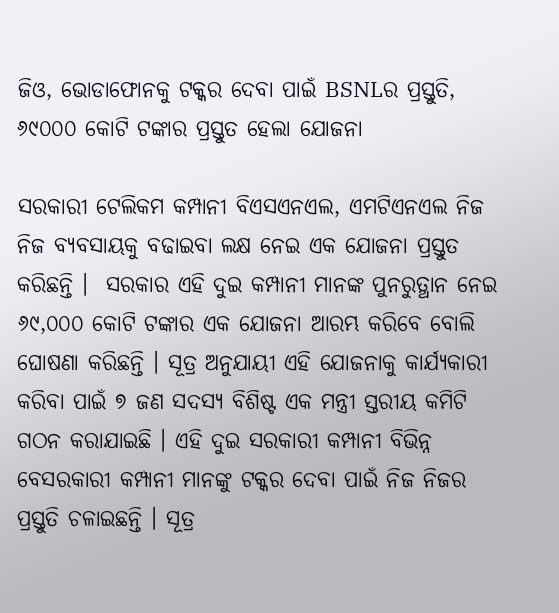ଜିଓ, ଭୋଡାଫୋନକୁ ଟକ୍କର ଦେବା ପାଇଁ BSNLର ପ୍ରସ୍ତୁତି, ୬୯୦୦୦ କୋଟି ଟଙ୍କାର ପ୍ରସ୍ତୁତ ହେଲା ଯୋଜନା

ସରକାରୀ ଟେଲିକମ କମ୍ପାନୀ ବିଏସଏନଏଲ, ଏମଟିଏନଏଲ ନିଜ ନିଜ ବ୍ୟବସାୟକୁ ବଢାଇବା ଲକ୍ଷ ନେଇ ଏକ ଯୋଜନା ପ୍ରସ୍ତୁତ କରିଛନ୍ତି ।  ସରକାର ଏହି ଦୁଇ କମ୍ପାନୀ ମାନଙ୍କ ପୁନରୁତ୍ଥାନ ନେଇ ୬୯,୦୦୦ କୋଟି ଟଙ୍କାର ଏକ ଯୋଜନା ଆରମ୍ଭ କରିବେ ବୋଲି ଘୋଷଣା କରିଛନ୍ତି । ସୂତ୍ର ଅନୁଯାୟୀ ଏହି ଯୋଜନାକୁ କାର୍ଯ୍ୟକାରୀ କରିବା ପାଇଁ ୭ ଜଣ ସଦସ୍ୟ ବିଶିଷ୍ଟ ଏକ ମନ୍ତ୍ରୀ ସ୍ତରୀୟ କମିଟି ଗଠନ କରାଯାଇଛି । ଏହି ଦୁଇ ସରକାରୀ କମ୍ପାନୀ ବିଭିନ୍ନ ବେସରକାରୀ କମ୍ପାନୀ ମାନଙ୍କୁ ଟକ୍କର ଦେବା ପାଇଁ ନିଜ ନିଜର ପ୍ରସ୍ତୁତି ଚଳାଇଛନ୍ତି । ସୂତ୍ର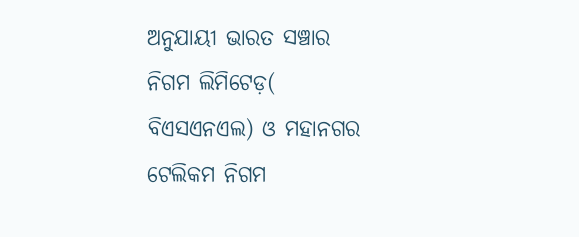ଅନୁଯାୟୀ ଭାରତ ସଞ୍ଚାର ନିଗମ ଲିମିଟେଡ଼( ବିଏସଏନଏଲ) ଓ ମହାନଗର ଟେଲିକମ ନିଗମ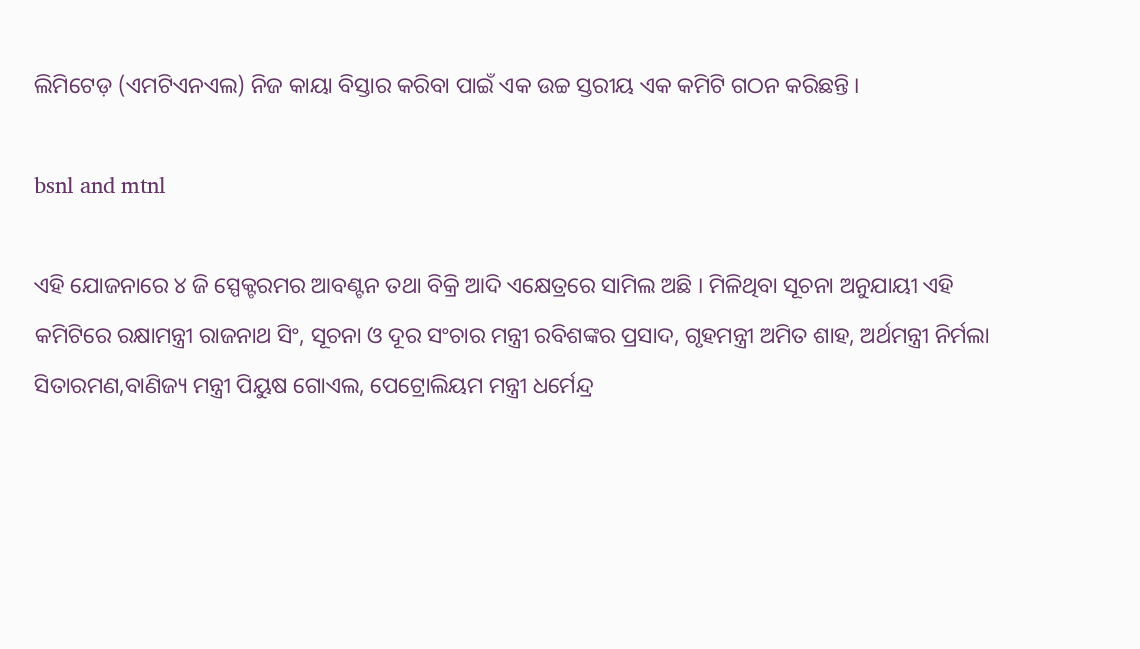ଲିମିଟେଡ଼ (ଏମଟିଏନଏଲ) ନିଜ କାୟା ବିସ୍ତାର କରିବା ପାଇଁ ଏକ ଉଚ୍ଚ ସ୍ତରୀୟ ଏକ କମିଟି ଗଠନ କରିଛନ୍ତି ।

bsnl and mtnl

ଏହି ଯୋଜନାରେ ୪ ଜି ସ୍ପେକ୍ଟରମର ଆବଣ୍ଟନ ତଥା ବିକ୍ରି ଆଦି ଏକ୍ଷେତ୍ରରେ ସାମିଲ ଅଛି । ମିଳିଥିବା ସୂଚନା ଅନୁଯାୟୀ ଏହି କମିଟିରେ ରକ୍ଷାମନ୍ତ୍ରୀ ରାଜନାଥ ସିଂ, ସୂଚନା ଓ ଦୂର ସଂଚାର ମନ୍ତ୍ରୀ ରବିଶଙ୍କର ପ୍ରସାଦ, ଗୃହମନ୍ତ୍ରୀ ଅମିତ ଶାହ, ଅର୍ଥମନ୍ତ୍ରୀ ନିର୍ମଲା ସିତାରମଣ,ବାଣିଜ୍ୟ ମନ୍ତ୍ରୀ ପିୟୁଷ ଗୋଏଲ, ପେଟ୍ରୋଲିୟମ ମନ୍ତ୍ରୀ ଧର୍ମେନ୍ଦ୍ର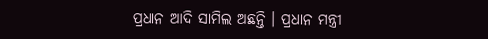ପ୍ରଧାନ ଆଦି ସାମିଲ ଅଛନ୍ତି । ପ୍ରଧାନ ମନ୍ତ୍ରୀ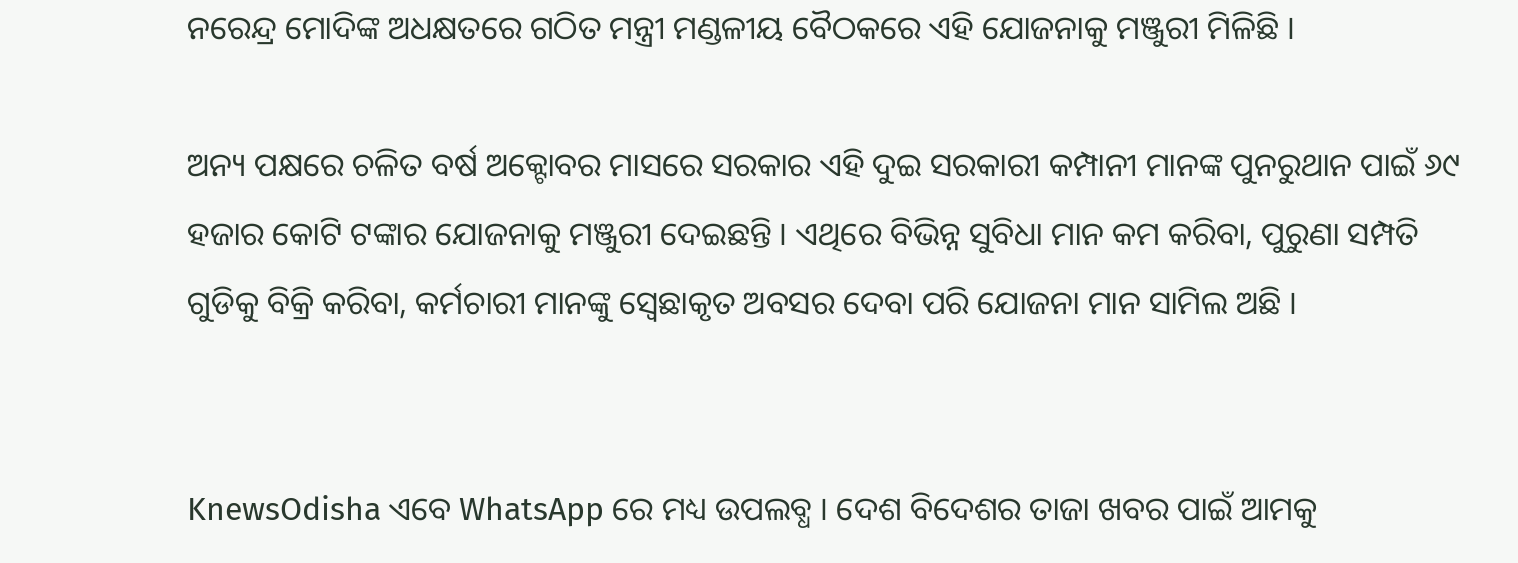ନରେନ୍ଦ୍ର ମୋଦିଙ୍କ ଅଧକ୍ଷତରେ ଗଠିତ ମନ୍ତ୍ରୀ ମଣ୍ଡଳୀୟ ବୈଠକରେ ଏହି ଯୋଜନାକୁ ମଞ୍ଜୁରୀ ମିଳିଛି ।

ଅନ୍ୟ ପକ୍ଷରେ ଚଳିତ ବର୍ଷ ଅକ୍ଟୋବର ମାସରେ ସରକାର ଏହି ଦୁଇ ସରକାରୀ କମ୍ପାନୀ ମାନଙ୍କ ପୁନରୁଥାନ ପାଇଁ ୬୯ ହଜାର କୋଟି ଟଙ୍କାର ଯୋଜନାକୁ ମଞ୍ଜୁରୀ ଦେଇଛନ୍ତି । ଏଥିରେ ବିଭିନ୍ନ ସୁବିଧା ମାନ କମ କରିବା, ପୁରୁଣା ସମ୍ପତି ଗୁଡିକୁ ବିକ୍ରି କରିବା, କର୍ମଚାରୀ ମାନଙ୍କୁ ସ୍ବେଛାକୃତ ଅବସର ଦେବା ପରି ଯୋଜନା ମାନ ସାମିଲ ଅଛି ।


KnewsOdisha ଏବେ WhatsApp ରେ ମଧ୍ୟ ଉପଲବ୍ଧ । ଦେଶ ବିଦେଶର ତାଜା ଖବର ପାଇଁ ଆମକୁ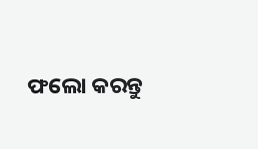ଫଲୋ କରନ୍ତୁ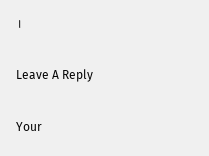।

Leave A Reply

Your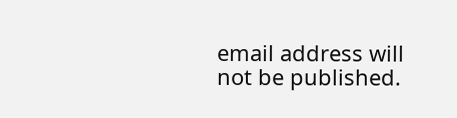email address will not be published.